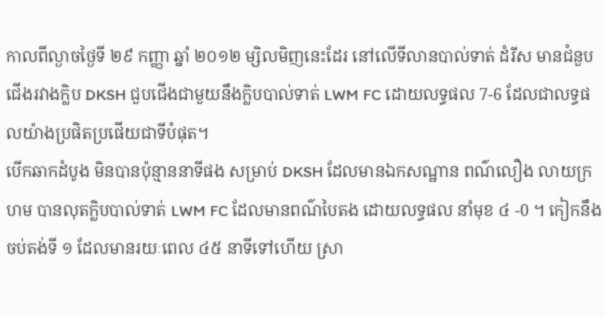កាលពីល្ងាចថ្ងៃទី ២៩ កញ្ញា ឆ្នាំ ២០១២ ម្សិលមិញនេះដែរ នៅលើទីលានបាល់ទាត់ ដំរីស មានជំនួបជើងរវាងក្លិប DKSH ជួបជើងជាមួយនឹងក្លិបបាល់ទាត់ LWM FC ដោយលទ្ធផល 7-6 ដែលជាលទ្ធផលយ៉ាងប្រផិតប្រផើយជាទីបំផុត។
បើកឆាកដំបូង មិនបានប៉ុន្មាននាទីផង សម្រាប់ DKSH ដែលមានឯកសណ្ឋាន ពណ៌លឿង លាយក្រហម បានលុតក្លិបបាល់ទាត់ LWM FC ដែលមានពណ៌បៃតង ដោយលទ្ធផល នាំមុខ ៤ -0 ។ កៀកនឹងចប់តង់ទី ១ ដែលមានរយៈពេល ៤៥ នាទីទៅហើយ ស្រា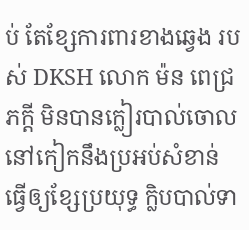ប់ តែខ្សែការពារខាងឆ្វេង របស់ DKSH លោក ម៉ន ពេជ្រភក្តី មិនបានក្លៀរបាល់ចោលនៅកៀកនឹងប្រអប់សំខាន់ ធ្វើឲ្យខ្សែប្រយុទ្ធ ក្លិបបាល់ទា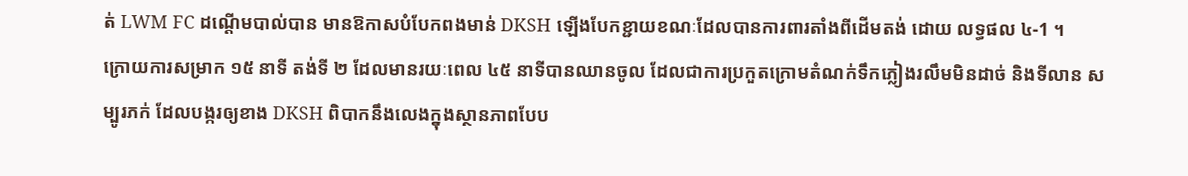ត់ LWM FC ដណ្តើមបាល់បាន មានឱកាសបំបែកពងមាន់ DKSH ឡើងបែកខ្ជាយខណៈដែលបានការពារតាំងពីដើមតង់ ដោយ លទ្ធផល ៤-1 ។
ក្រោយការសម្រាក ១៥ នាទី តង់ទី ២ ដែលមានរយៈពេល ៤៥ នាទីបានឈានចូល ដែលជាការប្រកួតក្រោមតំណក់ទឹកភ្លៀងរលឹមមិនដាច់ និងទីលាន សម្បូរភក់ ដែលបង្ករឲ្យខាង DKSH ពិបាកនឹងលេងក្នុងស្ថានភាពបែប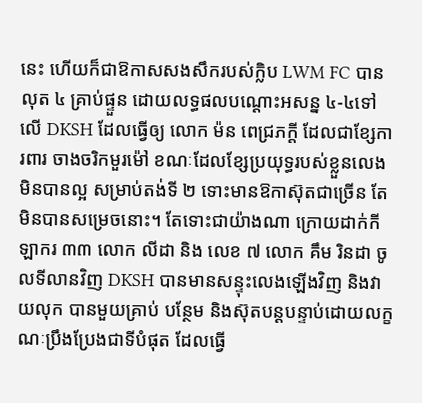នេះ ហើយក៏ជាឱកាសសងសឹករបស់ក្លិប LWM FC បានលុត ៤ គ្រាប់ផ្ទួន ដោយលទ្ធផលបណ្តោះអសន្ន ៤-៤ទៅលើ DKSH ដែលធ្វើឲ្យ លោក ម៉ន ពេជ្រភក្តី ដែលជាខ្សែការពារ ចាងចរិកមួរម៉ៅ ខណៈដែលខ្សែប្រយុទ្ធរបស់ខ្លួនលេងមិនបានល្អ សម្រាប់តង់ទី ២ ទោះមានឱកាស៊ុតជាច្រើន តែមិនបានសម្រេចនោះ។ តែទោះជាយ៉ាងណា ក្រោយដាក់កីឡាករ ៣៣ លោក លីដា និង លេខ ៧ លោក គឹម រិនដា ចូលទីលានវិញ DKSH បានមានសន្ទុះលេងឡើងវិញ និងវាយលុក បានមួយគ្រាប់ បន្ថែម និងស៊ុតបន្តបន្ទាប់ដោយលក្ខណៈប្រឹងប្រែងជាទីបំផុត ដែលធ្វើ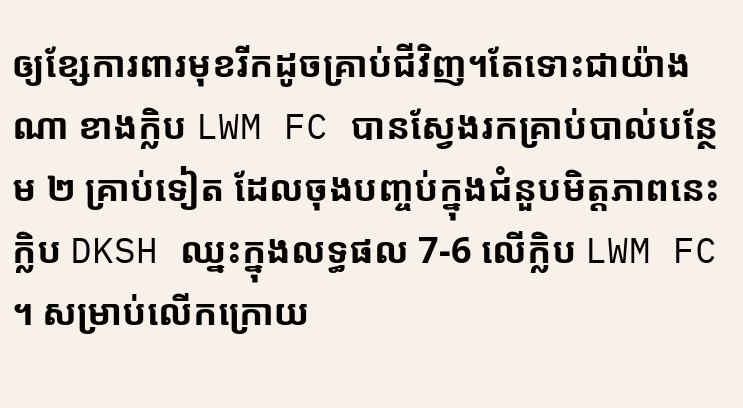ឲ្យខ្សែការពារមុខរីកដូចគ្រាប់ជីវិញ។តែទោះជាយ៉ាងណា ខាងក្លិប LWM FC បានស្វែងរកគ្រាប់បាល់បន្ថែម ២ គ្រាប់ទៀត ដែលចុងបញ្ចប់ក្នុងជំនួបមិត្តភាពនេះ ក្លិប DKSH ឈ្នះក្នុងលទ្ធផល 7-6 លើក្លិប LWM FC ។ សម្រាប់លើកក្រោយ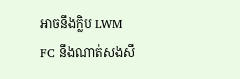អាចនឹងក្លិប LWM FC នឹងណាត់សងសឹ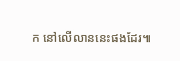ក នៅលើលាននេះផងដែរ៕